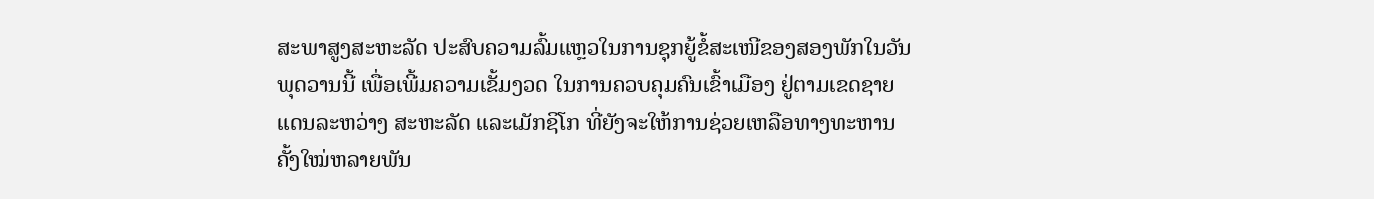ສະພາສູງສະຫະລັດ ປະສົບຄວາມລົ້ມແຫຼວໃນການຊຸກຍູ້ຂໍ້ສະເໜີຂອງສອງພັກໃນວັນພຸດວານນີ້ ເພື່ອເພີ້ມຄວາມເຂັ້ມງວດ ໃນການຄວບຄຸມຄົນເຂົ້າເມືອງ ຢູ່ຕາມເຂດຊາຍແດນລະຫວ່າງ ສະຫະລັດ ແລະເມັກຊິໂກ ທີ່ຍັງຈະໃຫ້ການຊ່ວຍເຫລືອທາງທະຫານຄັ້ງໃໝ່ຫລາຍພັນ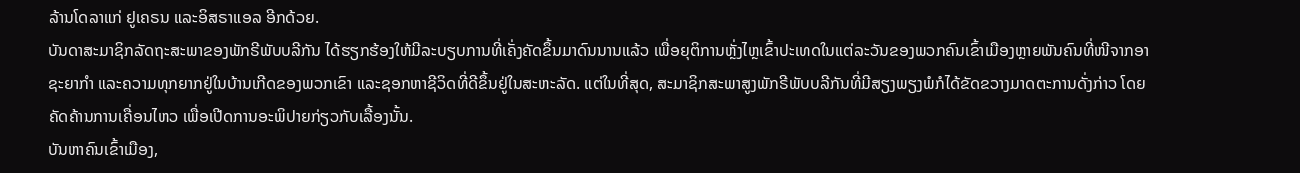ລ້ານໂດລາແກ່ ຢູເຄຣນ ແລະອິສຣາແອລ ອີກດ້ວຍ.
ບັນດາສະມາຊິກລັດຖະສະພາຂອງພັກຣີພັບບລີກັນ ໄດ້ຮຽກຮ້ອງໃຫ້ມີລະບຽບການທີ່ເຄັ່ງຄັດຂຶ້ນມາດົນນານແລ້ວ ເພື່ອຍຸຕິການຫຼັ່ງໄຫຼເຂົ້າປະເທດໃນແຕ່ລະວັນຂອງພວກຄົນເຂົ້າເມືອງຫຼາຍພັນຄົນທີ່ໜີຈາກອາຊະຍາກຳ ແລະຄວາມທຸກຍາກຢູ່ໃນບ້ານເກີດຂອງພວກເຂົາ ແລະຊອກຫາຊີວິດທີ່ດີຂຶ້ນຢູ່ໃນສະຫະລັດ. ແຕ່ໃນທີ່ສຸດ, ສະມາຊິກສະພາສູງພັກຣີພັບບລີກັນທີ່ມີສຽງພຽງພໍກໍໄດ້ຂັດຂວາງມາດຕະການດັ່ງກ່າວ ໂດຍຄັດຄ້ານການເຄື່ອນໄຫວ ເພື່ອເປີດການອະພິປາຍກ່ຽວກັບເລື້ອງນັ້ນ.
ບັນຫາຄົນເຂົ້າເມືອງ,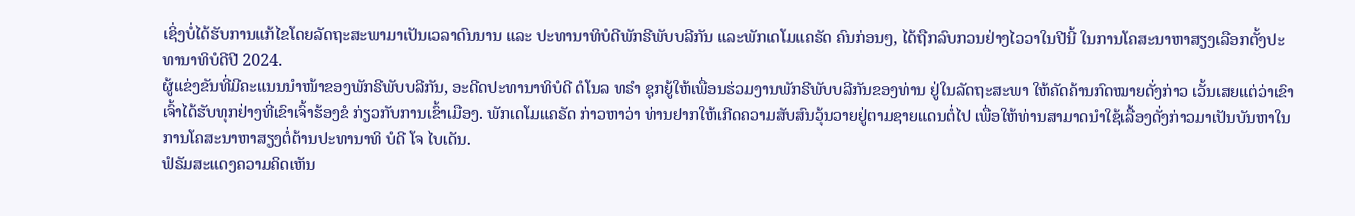ເຊິ່ງບໍ່ໄດ້ຮັບການແກ້ໄຂໂດຍລັດຖະສະພາມາເປັນເວລາດົນນານ ແລະ ປະທານາທິບໍດີພັກຣີພັບບລີກັນ ແລະພັກເດໂມແຄຣັດ ຄົນກ່ອນໆ, ໄດ້ຖືກລົບກວນຢ່າງໄວວາໃນປີນີ້ ໃນການໂຄສະນາຫາສຽງເລືອກຕັ້ງປະທານາທິບໍດີປີ 2024.
ຜູ້ແຂ່ງຂັນທີ່ມີຄະແນນນໍາໜ້າຂອງພັກຣີພັບບລີກັນ, ອະດີດປະທານາທິບໍດີ ດໍໂນລ ທຣໍາ ຊຸກຍູ້ໃຫ້ເພື່ອນຮ່ວມງານພັກຣີພັບບລີກັນຂອງທ່ານ ຢູ່ໃນລັດຖະສະພາ ໃຫ້ຄັດຄ້ານກົດໝາຍດັ່ງກ່າວ ເວັ້ນເສຍແຕ່ວ່າເຂົາເຈົ້າໄດ້ຮັບທຸກຢ່າງທີ່ເຂົາເຈົ້າຮ້ອງຂໍ ກ່ຽວກັບການເຂົ້າເມືອງ. ພັກເດໂມແຄຣັດ ກ່າວຫາວ່າ ທ່ານຢາກໃຫ້ເກີດຄວາມສັບສົນວຸ້ນວາຍຢູ່ຕາມຊາຍແດນຕໍ່ໄປ ເພື່ອໃຫ້ທ່ານສາມາດນຳໃຊ້ເລື້ອງດັ່ງກ່າວມາເປັນບັນຫາໃນການໂຄສະນາຫາສຽງຕໍ່ຕ້ານປະທານາທິ ບໍດີ ໂຈ ໄບເດັນ.
ຟໍຣັມສະແດງຄວາມຄິດເຫັນ